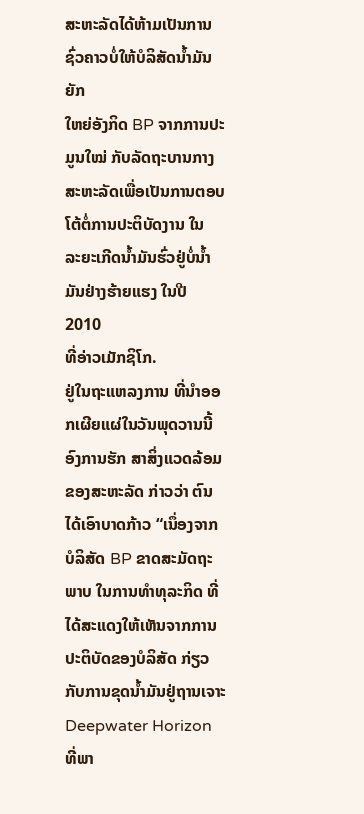ສະຫະລັດໄດ້ຫ້າມເປັນການຊົ່ວຄາວບໍ່ໃຫ້ບໍລິສັດນໍ້າມັນຍັກ
ໃຫຍ່ອັງກິດ BP ຈາກການປະມູນໃໝ່ ກັບລັດຖະບານກາງ
ສະຫະລັດເພື່ອເປັນການຕອບໂຕ້ຕໍ່ການປະຕິບັດງານ ໃນ
ລະຍະເກີດນໍ້າມັນຮົ່ວຢູ່ບໍ່ນໍ້າມັນຢ່າງຮ້າຍແຮງ ໃນປີ 2010
ທີ່ອ່າວເມັກຊິໂກ.
ຢູ່ໃນຖະແຫລງການ ທີ່ນຳອອກເຜີຍແຜ່ໃນວັນພຸດວານນີ້
ອົງການຮັກ ສາສິ່ງແວດລ້ອມຂອງສະຫະລັດ ກ່າວວ່າ ຕົນ
ໄດ້ເອົາບາດກ້າວ “ເນຶ່ອງຈາກບໍລິສັດ BP ຂາດສະມັດຖະ
ພາບ ໃນການທໍາທຸລະກິດ ທີ່ໄດ້ສະແດງໃຫ້ເຫັນຈາກການ
ປະຕິບັດຂອງບໍລິສັດ ກ່ຽວກັບການຂຸດນໍ້າມັນຢູ່ຖານເຈາະ
Deepwater Horizon ທີ່ພາ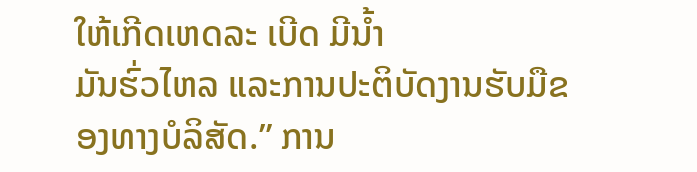ໃຫ້ເກີດເຫດລະ ເບີດ ມີນໍ້າ
ມັນຮົ່ວໄຫລ ແລະການປະຕິບັດງານຮັບມືຂອງທາງບໍລິສັດ.” ການ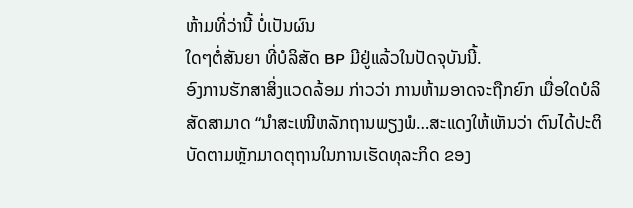ຫ້າມທີ່ວ່ານີ້ ບໍ່ເປັນຜົນ
ໃດໆຕໍ່ສັນຍາ ທີ່ບໍລິສັດ BP ມີຢູ່ແລ້ວໃນປັດຈຸບັນນີ້.
ອົງການຮັກສາສິ່ງແວດລ້ອມ ກ່າວວ່າ ການຫ້າມອາດຈະຖືກຍົກ ເມື່ອໃດບໍລິສັດສາມາດ “ນໍາສະເໜີຫລັກຖານພຽງພໍ…ສະແດງໃຫ້ເຫັນວ່າ ຕົນໄດ້ປະຕິບັດຕາມຫຼັກມາດຕຸຖານໃນການເຮັດທຸລະກິດ ຂອງ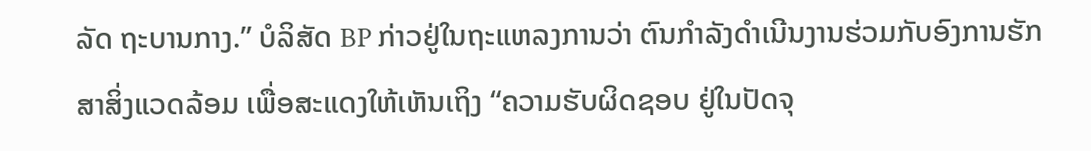ລັດ ຖະບານກາງ.” ບໍລິສັດ BP ກ່າວຢູ່ໃນຖະແຫລງການວ່າ ຕົນກໍາລັງດຳເນີນງານຮ່ວມກັບອົງການຮັກສາສິ່ງແວດລ້ອມ ເພື່ອສະແດງໃຫ້ເຫັນເຖິງ “ຄວາມຮັບຜິດຊອບ ຢູ່ໃນປັດຈຸ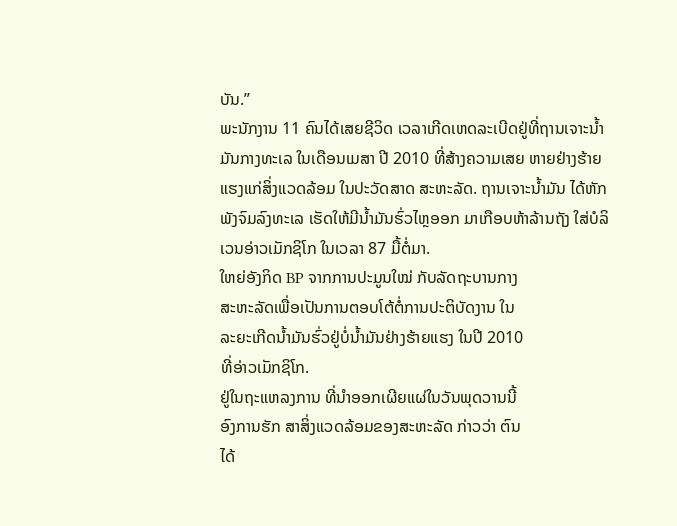ບັນ.”
ພະນັກງານ 11 ຄົນໄດ້ເສຍຊີວິດ ເວລາເກີດເຫດລະເບີດຢູ່ທີ່ຖານເຈາະນໍ້າມັນກາງທະເລ ໃນເດືອນເມສາ ປີ 2010 ທີ່ສ້າງຄວາມເສຍ ຫາຍຢ່າງຮ້າຍແຮງແກ່ສິ່ງແວດລ້ອມ ໃນປະວັດສາດ ສະຫະລັດ. ຖານເຈາະນໍ້າມັນ ໄດ້ຫັກພັງຈົມລົງທະເລ ເຮັດໃຫ້ມີນໍ້າມັນຮົ່ວໄຫຼອອກ ມາເກືອບຫ້າລ້ານຖັງ ໃສ່ບໍລິເວນອ່າວເມັກຊິໂກ ໃນເວລາ 87 ມື້ຕໍ່ມາ.
ໃຫຍ່ອັງກິດ BP ຈາກການປະມູນໃໝ່ ກັບລັດຖະບານກາງ
ສະຫະລັດເພື່ອເປັນການຕອບໂຕ້ຕໍ່ການປະຕິບັດງານ ໃນ
ລະຍະເກີດນໍ້າມັນຮົ່ວຢູ່ບໍ່ນໍ້າມັນຢ່າງຮ້າຍແຮງ ໃນປີ 2010
ທີ່ອ່າວເມັກຊິໂກ.
ຢູ່ໃນຖະແຫລງການ ທີ່ນຳອອກເຜີຍແຜ່ໃນວັນພຸດວານນີ້
ອົງການຮັກ ສາສິ່ງແວດລ້ອມຂອງສະຫະລັດ ກ່າວວ່າ ຕົນ
ໄດ້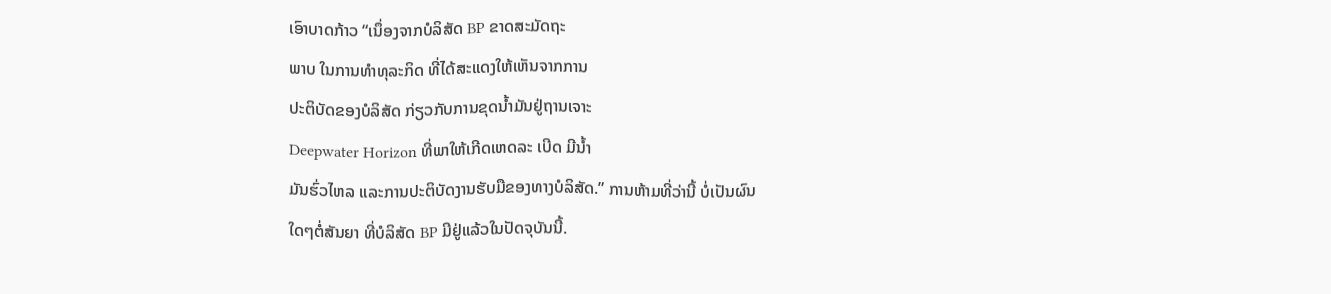ເອົາບາດກ້າວ “ເນຶ່ອງຈາກບໍລິສັດ BP ຂາດສະມັດຖະ
ພາບ ໃນການທໍາທຸລະກິດ ທີ່ໄດ້ສະແດງໃຫ້ເຫັນຈາກການ
ປະຕິບັດຂອງບໍລິສັດ ກ່ຽວກັບການຂຸດນໍ້າມັນຢູ່ຖານເຈາະ
Deepwater Horizon ທີ່ພາໃຫ້ເກີດເຫດລະ ເບີດ ມີນໍ້າ
ມັນຮົ່ວໄຫລ ແລະການປະຕິບັດງານຮັບມືຂອງທາງບໍລິສັດ.” ການຫ້າມທີ່ວ່ານີ້ ບໍ່ເປັນຜົນ
ໃດໆຕໍ່ສັນຍາ ທີ່ບໍລິສັດ BP ມີຢູ່ແລ້ວໃນປັດຈຸບັນນີ້.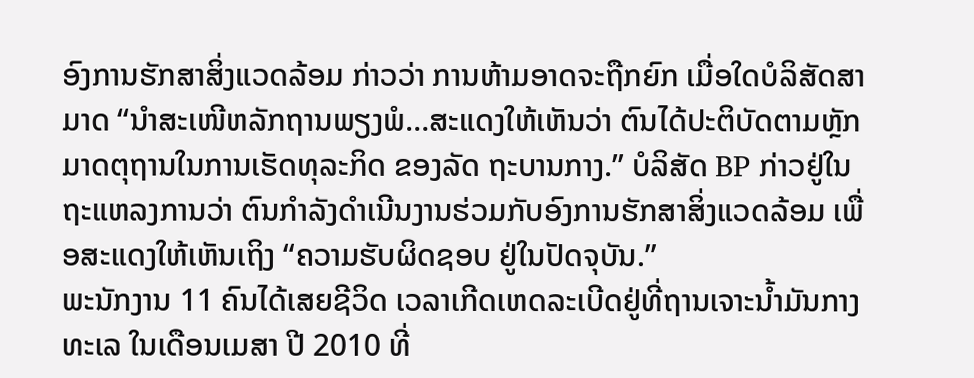ອົງການຮັກສາສິ່ງແວດລ້ອມ ກ່າວວ່າ ການຫ້າມອາດຈະຖືກຍົກ ເມື່ອໃດບໍລິສັດສາມາດ “ນໍາສະເໜີຫລັກຖານພຽງພໍ…ສະແດງໃຫ້ເຫັນວ່າ ຕົນໄດ້ປະຕິບັດຕາມຫຼັກມາດຕຸຖານໃນການເຮັດທຸລະກິດ ຂອງລັດ ຖະບານກາງ.” ບໍລິສັດ BP ກ່າວຢູ່ໃນຖະແຫລງການວ່າ ຕົນກໍາລັງດຳເນີນງານຮ່ວມກັບອົງການຮັກສາສິ່ງແວດລ້ອມ ເພື່ອສະແດງໃຫ້ເຫັນເຖິງ “ຄວາມຮັບຜິດຊອບ ຢູ່ໃນປັດຈຸບັນ.”
ພະນັກງານ 11 ຄົນໄດ້ເສຍຊີວິດ ເວລາເກີດເຫດລະເບີດຢູ່ທີ່ຖານເຈາະນໍ້າມັນກາງທະເລ ໃນເດືອນເມສາ ປີ 2010 ທີ່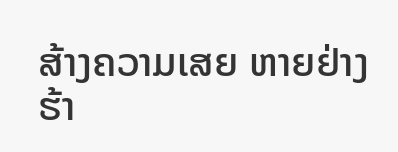ສ້າງຄວາມເສຍ ຫາຍຢ່າງຮ້າ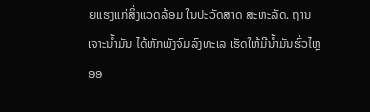ຍແຮງແກ່ສິ່ງແວດລ້ອມ ໃນປະວັດສາດ ສະຫະລັດ. ຖານເຈາະນໍ້າມັນ ໄດ້ຫັກພັງຈົມລົງທະເລ ເຮັດໃຫ້ມີນໍ້າມັນຮົ່ວໄຫຼອອ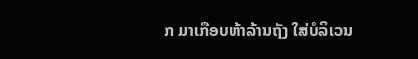ກ ມາເກືອບຫ້າລ້ານຖັງ ໃສ່ບໍລິເວນ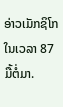ອ່າວເມັກຊິໂກ ໃນເວລາ 87 ມື້ຕໍ່ມາ.